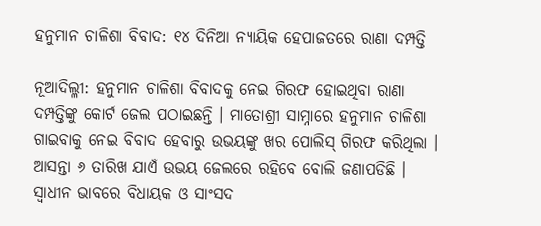ହନୁମାନ ଚାଳିଶା ବିବାଦ: ୧୪ ଦିନିଆ ନ୍ୟାୟିକ ହେପାଜତରେ ରାଣା ଦମ୍ପତ୍ତି

ନୂଆଦିଲ୍ଳୀ: ହନୁମାନ ଚାଳିଶା ବିବାଦକୁ ନେଇ ଗିରଫ ହୋଇଥିବା ରାଣା ଦମ୍ପତ୍ତିଙ୍କୁ କୋର୍ଟ ଜେଲ ପଠାଇଛନ୍ତି । ମାତୋଶ୍ରୀ ସାମ୍ନାରେ ହନୁମାନ ଚାଳିଶା ଗାଇବାକୁ ନେଇ ବିବାଦ ହେବାରୁ ଉଭୟଙ୍କୁ ଖର ପୋଲିସ୍ ଗିରଫ କରିଥିଲା । ଆସନ୍ତା ୬ ତାରିଖ ଯାଏଁ ଉଭୟ ଜେଲରେ ରହିବେ ବୋଲି ଜଣାପଡିଛି । ସ୍ୱାଧୀନ ଭାବରେ ବିଧାୟକ ଓ ସାଂସଦ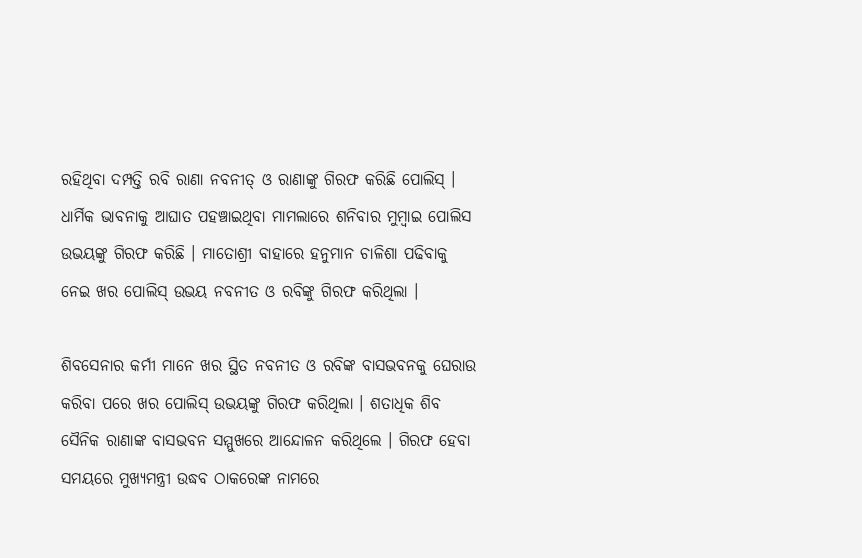ରହିଥିବା ଦମ୍ପତ୍ତି ରବି ରାଣା ନବନୀତ୍ ଓ ରାଣାଙ୍କୁ ଗିରଫ କରିଛି ପୋଲିସ୍ । ଧାର୍ମିକ ଭାବନାକୁ ଆଘାତ ପହଞ୍ଚାଇଥିବା ମାମଲାରେ ଶନିବାର ମୁମ୍ବାଇ ପୋଲିସ ଉଭୟଙ୍କୁ ଗିରଫ କରିଛି । ମାତୋଶ୍ରୀ ବାହାରେ ହନୁମାନ ଚାଳିଶା ପଢିବାକୁ ନେଇ ଖର ପୋଲିସ୍ ଉଭୟ ନବନୀତ ଓ ରବିଙ୍କୁ ଗିରଫ କରିଥିଲା ।

ଶିବସେନାର କର୍ମୀ ମାନେ ଖର ସ୍ଥିତ ନବନୀତ ଓ ରବିଙ୍କ ବାସଭବନକୁ ଘେରାଉ କରିବା ପରେ ଖର ପୋଲିସ୍ ଉଭୟଙ୍କୁ ଗିରଫ କରିଥିଲା । ଶତାଧିକ ଶିବ ସୈନିକ ରାଣାଙ୍କ ବାସଭବନ ସମ୍ମୁଖରେ ଆନ୍ଦୋଳନ କରିଥିଲେ । ଗିରଫ ହେବା ସମୟରେ ମୁଖ୍ୟମନ୍ତ୍ରୀ ଉଦ୍ଧବ ଠାକରେଙ୍କ ନାମରେ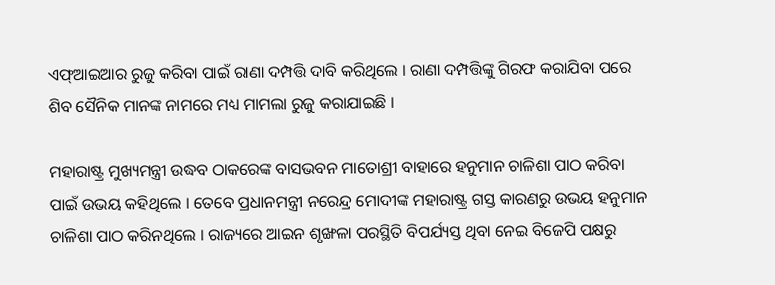ଏଫ୍ଆଇଆର ରୁଜୁ କରିବା ପାଇଁ ରାଣା ଦମ୍ପତ୍ତି ଦାବି କରିଥିଲେ । ରାଣା ଦମ୍ପତ୍ତିଙ୍କୁ ଗିରଫ କରାଯିବା ପରେ ଶିବ ସୈନିକ ମାନଙ୍କ ନାମରେ ମଧ୍ୟ ମାମଲା ରୁଜୁ କରାଯାଇଛି ।

ମହାରାଷ୍ଟ୍ର ମୁଖ୍ୟମନ୍ତ୍ରୀ ଉଦ୍ଧବ ଠାକରେଙ୍କ ବାସଭବନ ମାତୋଶ୍ରୀ ବାହାରେ ହନୁମାନ ଚାଳିଶା ପାଠ କରିବା ପାଇଁ ଉଭୟ କହିଥିଲେ । ତେବେ ପ୍ରଧାନମନ୍ତ୍ରୀ ନରେନ୍ଦ୍ର ମୋଦୀଙ୍କ ମହାରାଷ୍ଟ୍ର ଗସ୍ତ କାରଣରୁ ଉଭୟ ହନୁମାନ ଚାଳିଶା ପାଠ କରିନଥିଲେ । ରାଜ୍ୟରେ ଆଇନ ଶୃଙ୍ଖଳା ପରସ୍ଥିତି ବିପର୍ଯ୍ୟସ୍ତ ଥିବା ନେଇ ବିଜେପି ପକ୍ଷରୁ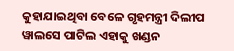କୁହାଯାଇଥିବା ବେଳେ ଗୃହମନ୍ତ୍ରୀ ଦିଲୀପ ୱାଲସେ ପାଟିଲ ଏହାକୁ ଖଣ୍ଡନ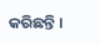କରିଛନ୍ତି ।